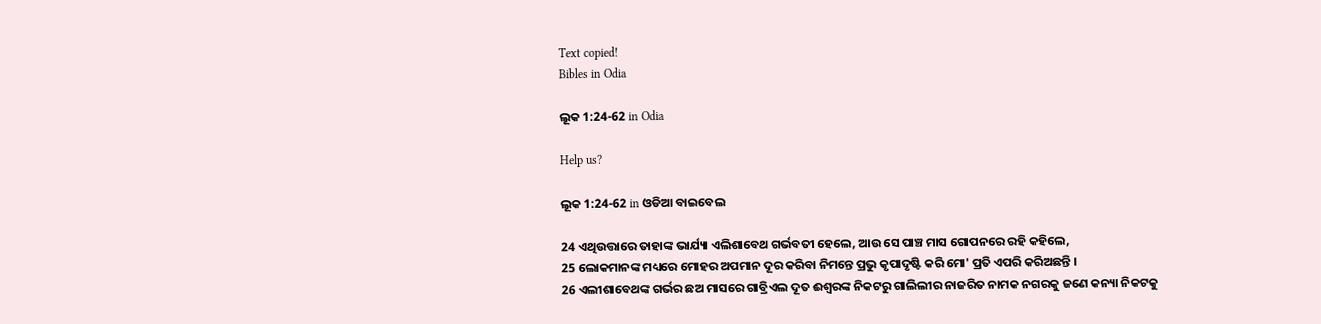Text copied!
Bibles in Odia

ଲୂକ 1:24-62 in Odia

Help us?

ଲୂକ 1:24-62 in ଓଡିଆ ବାଇବେଲ

24 ଏଥିଉତ୍ତାରେ ତାହାଙ୍କ ଭାର୍ଯ୍ୟା ଏଲିଶାବେଥ ଗର୍ଭବତୀ ହେଲେ, ଆଉ ସେ ପାଞ୍ଚ ମାସ ଗୋପନରେ ରହି କହିଲେ,
25 ଲୋକମାନଙ୍କ ମଧ୍ୟରେ ମୋହର ଅପମାନ ଦୂର କରିବା ନିମନ୍ତେ ପ୍ରଭୁ କୃପାଦୃଷ୍ଟି କରି ମୋ' ପ୍ରତି ଏପରି କରିଅଛନ୍ତି ।
26 ଏଲୀଶାବେଥଙ୍କ ଗର୍ଭର ଛଅ ମାସରେ ଗାବ୍ରିଏଲ ଦୂତ ଈଶ୍ୱରଙ୍କ ନିକଟରୁ ଗାଲିଲୀର ନାଜରିତ ନାମକ ନଗରକୁ ଜଣେ କନ୍ୟା ନିକଟକୁ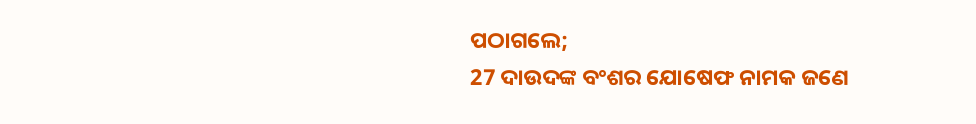ପଠାଗଲେ;
27 ଦାଉଦଙ୍କ ବଂଶର ଯୋଷେଫ ନାମକ ଜଣେ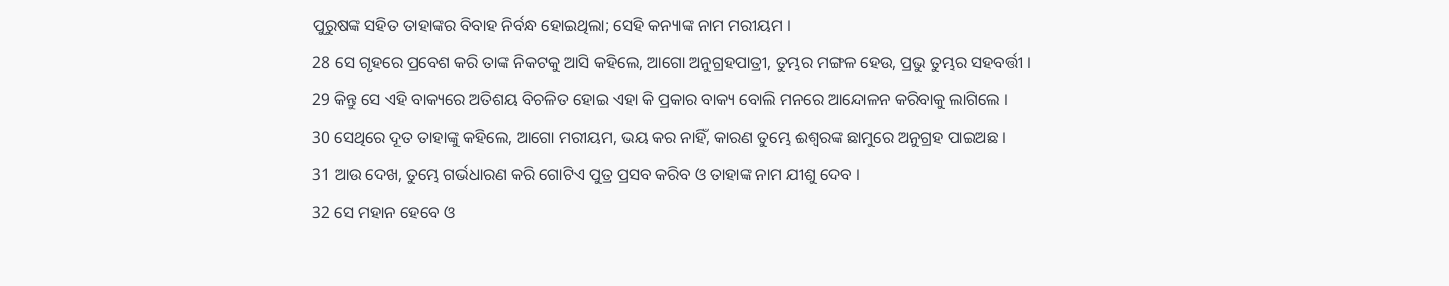ପୁରୁଷଙ୍କ ସହିତ ତାହାଙ୍କର ବିବାହ ନିର୍ବନ୍ଧ ହୋଇଥିଲା; ସେହି କନ୍ୟାଙ୍କ ନାମ ମରୀୟମ ।
28 ସେ ଗୃହରେ ପ୍ରବେଶ କରି ତାଙ୍କ ନିକଟକୁ ଆସି କହିଲେ, ଆଗୋ ଅନୁଗ୍ରହପାତ୍ରୀ, ତୁମ୍ଭର ମଙ୍ଗଳ ହେଉ, ପ୍ରଭୁ ତୁମ୍ଭର ସହବର୍ତ୍ତୀ ।
29 କିନ୍ତୁ ସେ ଏହି ବାକ୍ୟରେ ଅତିଶୟ ବିଚଳିତ ହୋଇ ଏହା କି ପ୍ରକାର ବାକ୍ୟ ବୋଲି ମନରେ ଆନ୍ଦୋଳନ କରିବାକୁ ଲାଗିଲେ ।
30 ସେଥିରେ ଦୂତ ତାହାଙ୍କୁ କହିଲେ, ଆଗୋ ମରୀୟମ, ଭୟ କର ନାହିଁ, କାରଣ ତୁମ୍ଭେ ଈଶ୍ୱରଙ୍କ ଛାମୁରେ ଅନୁଗ୍ରହ ପାଇଅଛ ।
31 ଆଉ ଦେଖ, ତୁମ୍ଭେ ଗର୍ଭଧାରଣ କରି ଗୋଟିଏ ପୁତ୍ର ପ୍ରସବ କରିବ ଓ ତାହାଙ୍କ ନାମ ଯୀଶୁ ଦେବ ।
32 ସେ ମହାନ ହେବେ ଓ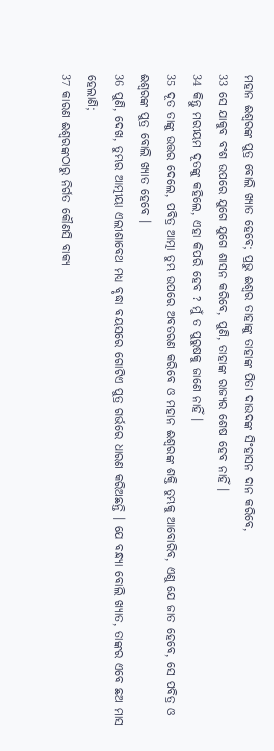ମହାନ ଈଶ୍ୱରଙ୍କ ପୁତ୍ର ବୋଲି ଖ୍ୟାତ ହେବେ; ପ୍ରଭୁ ଈଶ୍ୱର ତାହାଙ୍କୁ ତାହାଙ୍କ ପିତା ଦାଉଦଙ୍କ ସିଂହାସନ ଦାନ କରିବେ,
33 ସେ ଯାକୁବ ବଂଶ ଉପରେ ଯୁଗେ ଯୁଗେ ଶାସନ କରିବେ, ପୁଣି, ତାହାଙ୍କ ରାଜ୍ୟର ଶେଷ ହେବ ନାହିଁ ।
34 କିନ୍ତୁ ମରୀୟମ ଦୂତଙ୍କୁ କହିଲେ, ଏହା କିପରି ହେବ ? ମୁଁ ତ ପୁରୁଷକୁ ଜାଣେ ନାହିଁ ।
35 ଦୂତ ତାଙ୍କୁ ଉତ୍ତର ଦେଲେ, ପବିତ୍ର ଆତ୍ମା ତୁମ୍ଭ ଉପରେ ଅବତରଣ କରିବେ ଓ ମହାନ ଈଶ୍ୱରଙ୍କ ଶକ୍ତି ତୁମ୍ଭକୁ ଆବୋରିବ, ଏଣୁ ଯେ ଜାତ ହେବେ, ସେ ପବିତ୍ର ଓ ଈଶ୍ୱରଙ୍କ ପୁତ୍ର ବୋଲି ଖ୍ୟାତ ହେବେ ।
36 ପୁଣି, ଦେଖ, ତୁମ୍ଭର ଆତ୍ମୀୟା ଏଲୀଶାବେଥ ମଧ୍ୟ ବୃଦ୍ଧା ବୟସରେ ଗୋଟିଏ ପୁତ୍ର ଗର୍ଭରେ ଧାରଣ କରିଅଛନ୍ତି । ଯେ ବନ୍ଧ୍ୟା ବୋଲି ଖ୍ୟାତ, ତାଙ୍କର ଏବେ ଛଅ ମାସ ହେଲାଣି;
37 କାରଣ ଈଶ୍ୱରଙ୍କଠାରୁ ନିର୍ଗତ କୌଣସି ବାକ୍ୟ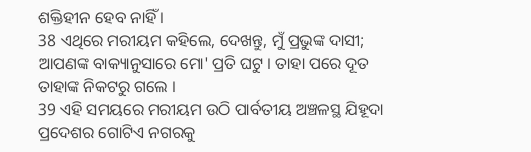ଶକ୍ତିହୀନ ହେବ ନାହିଁ ।
38 ଏଥିରେ ମରୀୟମ କହିଲେ, ଦେଖନ୍ତୁ, ମୁଁ ପ୍ରଭୁଙ୍କ ଦାସୀ; ଆପଣଙ୍କ ବାକ୍ୟାନୁସାରେ ମୋ' ପ୍ରତି ଘଟୁ । ତାହା ପରେ ଦୂତ ତାହାଙ୍କ ନିକଟରୁ ଗଲେ ।
39 ଏହି ସମୟରେ ମରୀୟମ ଉଠି ପାର୍ବତୀୟ ଅଞ୍ଚଳସ୍ଥ ଯିହୂଦା ପ୍ରଦେଶର ଗୋଟିଏ ନଗରକୁ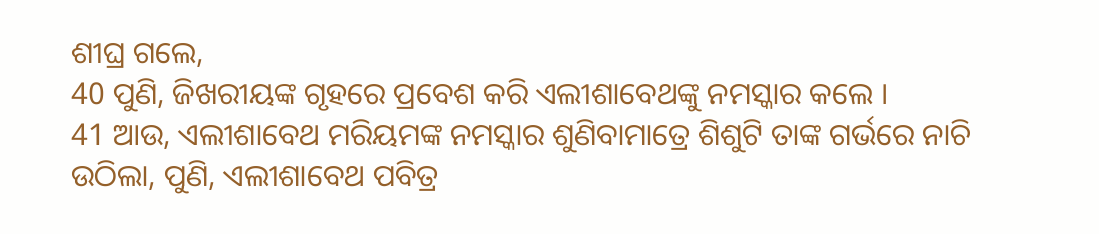ଶୀଘ୍ର ଗଲେ,
40 ପୁଣି, ଜିଖରୀୟଙ୍କ ଗୃହରେ ପ୍ରବେଶ କରି ଏଲୀଶାବେଥଙ୍କୁ ନମସ୍କାର କଲେ ।
41 ଆଉ, ଏଲୀଶାବେଥ ମରିୟମଙ୍କ ନମସ୍କାର ଶୁଣିବାମାତ୍ରେ ଶିଶୁଟି ତାଙ୍କ ଗର୍ଭରେ ନାଚି ଉଠିଲା, ପୁଣି, ଏଲୀଶାବେଥ ପବିତ୍ର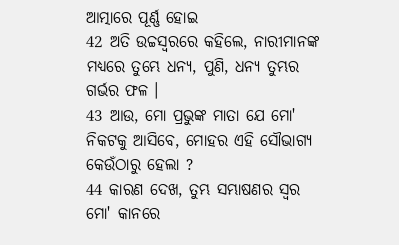ଆତ୍ମାରେ ପୂର୍ଣ୍ଣ ହୋଇ
42 ଅତି ଉଚ୍ଚସ୍ୱରରେ କହିଲେ, ନାରୀମାନଙ୍କ ମଧ୍ୟରେ ତୁମ୍ଭେ ଧନ୍ୟ, ପୁଣି, ଧନ୍ୟ ତୁମ୍ଭର ଗର୍ଭର ଫଳ ।
43 ଆଉ, ମୋ ପ୍ରଭୁଙ୍କ ମାତା ଯେ ମୋ' ନିକଟକୁ ଆସିବେ, ମୋହର ଏହି ସୌଭାଗ୍ୟ କେଉଁଠାରୁ ହେଲା ?
44 କାରଣ ଦେଖ, ତୁମ୍ଭ ସମ୍ଭାଷଣର ସ୍ୱର ମୋ' କାନରେ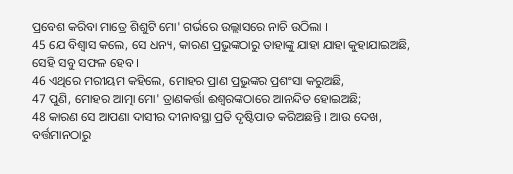ପ୍ରବେଶ କରିବା ମାତ୍ରେ ଶିଶୁଟି ମୋ' ଗର୍ଭରେ ଉଲ୍ଲାସରେ ନାଚି ଉଠିଲା ।
45 ଯେ ବିଶ୍ୱାସ କଲେ, ସେ ଧନ୍ୟ, କାରଣ ପ୍ରଭୁଙ୍କଠାରୁ ତାହାଙ୍କୁ ଯାହା ଯାହା କୁହାଯାଇଅଛି, ସେହି ସବୁ ସଫଳ ହେବ ।
46 ଏଥିରେ ମରୀୟମ କହିଲେ, ମୋହର ପ୍ରାଣ ପ୍ରଭୁଙ୍କର ପ୍ରଶଂସା କରୁଅଛି,
47 ପୁଣି, ମୋହର ଆତ୍ମା ମୋ' ତ୍ରାଣକର୍ତ୍ତା ଈଶ୍ୱରଙ୍କଠାରେ ଆନନ୍ଦିତ ହୋଇଅଛି;
48 କାରଣ ସେ ଆପଣା ଦାସୀର ଦୀନାବସ୍ଥା ପ୍ରତି ଦୃଷ୍ଟିପାତ କରିଅଛନ୍ତି । ଆଉ ଦେଖ, ବର୍ତ୍ତମାନଠାରୁ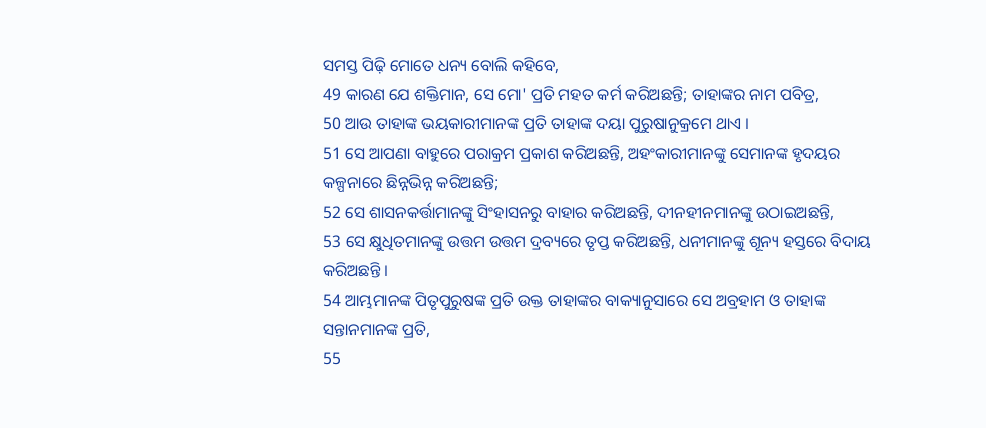ସମସ୍ତ ପିଢ଼ି ମୋତେ ଧନ୍ୟ ବୋଲି କହିବେ,
49 କାରଣ ଯେ ଶକ୍ତିମାନ, ସେ ମୋ' ପ୍ରତି ମହତ କର୍ମ କରିଅଛନ୍ତି; ତାହାଙ୍କର ନାମ ପବିତ୍ର,
50 ଆଉ ତାହାଙ୍କ ଭୟକାରୀମାନଙ୍କ ପ୍ରତି ତାହାଙ୍କ ଦୟା ପୁରୁଷାନୁକ୍ରମେ ଥାଏ ।
51 ସେ ଆପଣା ବାହୁରେ ପରାକ୍ରମ ପ୍ରକାଶ କରିଅଛନ୍ତି, ଅହଂକାରୀମାନଙ୍କୁ ସେମାନଙ୍କ ହୃଦୟର କଳ୍ପନାରେ ଛିନ୍ନଭିନ୍ନ କରିଅଛନ୍ତି;
52 ସେ ଶାସନକର୍ତ୍ତାମାନଙ୍କୁ ସିଂହାସନରୁ ବାହାର କରିଅଛନ୍ତି, ଦୀନହୀନମାନଙ୍କୁ ଉଠାଇଅଛନ୍ତି,
53 ସେ କ୍ଷୁଧିତମାନଙ୍କୁ ଉତ୍ତମ ଉତ୍ତମ ଦ୍ରବ୍ୟରେ ତୃପ୍ତ କରିଅଛନ୍ତି, ଧନୀମାନଙ୍କୁ ଶୂନ୍ୟ ହସ୍ତରେ ବିଦାୟ କରିଅଛନ୍ତି ।
54 ଆମ୍ଭମାନଙ୍କ ପିତୃପୁରୁଷଙ୍କ ପ୍ରତି ଉକ୍ତ ତାହାଙ୍କର ବାକ୍ୟାନୁସାରେ ସେ ଅବ୍ରହାମ ଓ ତାହାଙ୍କ ସନ୍ତାନମାନଙ୍କ ପ୍ରତି,
55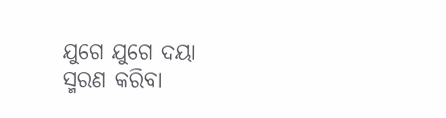ଯୁଗେ ଯୁଗେ ଦୟା ସ୍ମରଣ କରିବା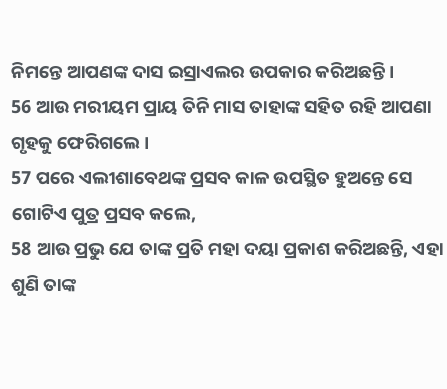ନିମନ୍ତେ ଆପଣଙ୍କ ଦାସ ଇସ୍ରାଏଲର ଉପକାର କରିଅଛନ୍ତି ।
56 ଆଉ ମରୀୟମ ପ୍ରାୟ ତିନି ମାସ ତାହାଙ୍କ ସହିତ ରହି ଆପଣା ଗୃହକୁ ଫେରିଗଲେ ।
57 ପରେ ଏଲୀଶାବେଥଙ୍କ ପ୍ରସବ କାଳ ଉପସ୍ଥିତ ହୁଅନ୍ତେ ସେ ଗୋଟିଏ ପୁତ୍ର ପ୍ରସବ କଲେ,
58 ଆଉ ପ୍ରଭୁ ଯେ ତାଙ୍କ ପ୍ରତି ମହା ଦୟା ପ୍ରକାଶ କରିଅଛନ୍ତି, ଏହା ଶୁଣି ତାଙ୍କ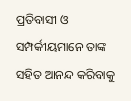ପ୍ରତିବାସୀ ଓ ସମ୍ପର୍କୀୟମାନେ ତାଙ୍କ ସହିତ ଆନନ୍ଦ କରିବାକୁ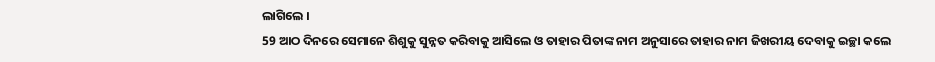ଲାଗିଲେ ।
59 ଆଠ ଦିନରେ ସେମାନେ ଶିଶୁକୁ ସୁନ୍ନତ କରିବାକୁ ଆସିଲେ ଓ ତାହାର ପିତାଙ୍କ ନାମ ଅନୁସାରେ ତାହାର ନାମ ଜିଖରୀୟ ଦେବାକୁ ଇଚ୍ଛା କଲେ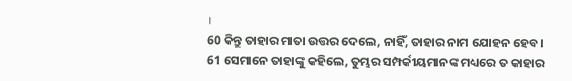।
60 କିନ୍ତୁ ତାହାର ମାତା ଉତ୍ତର ଦେଲେ, ନାହିଁ, ତାହାର ନାମ ଯୋହନ ହେବ ।
61 ସେମାନେ ତାହାଙ୍କୁ କହିଲେ, ତୁମ୍ଭର ସମ୍ପର୍କୀୟମାନଙ୍କ ମଧ୍ୟରେ ତ କାହାର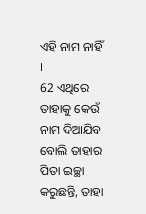ଏହି ନାମ ନାହିଁ ।
62 ଏଥିରେ ତାହାକୁ କେଉଁ ନାମ ଦିଆଯିବ ବୋଲି ତାହାର ପିତା ଇଚ୍ଛା କରୁଛନ୍ତି, ତାହା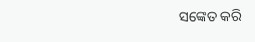ସଙ୍କେତ କରି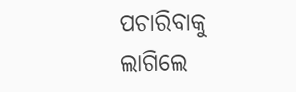ପଚାରିବାକୁ ଲାଗିଲେ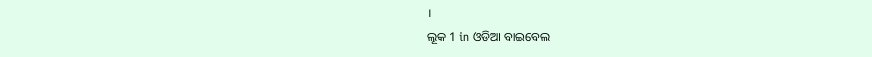।
ଲୂକ 1 in ଓଡିଆ ବାଇବେଲ